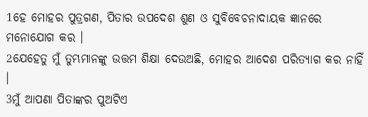1ହେ ମୋହର ପୁତ୍ରଗଣ, ପିତାର ଉପଦେଶ ଶୁଣ ଓ ସୁବିବେଚନାଦାୟକ ଜ୍ଞାନରେ ମନୋଯୋଗ କର ।
2ଯେହେତୁ ମୁଁ ତୁମ୍ଭମାନଙ୍କୁ ଉତ୍ତମ ଶିକ୍ଷା ଦେଉଅଛି, ମୋହର ଆଦେଶ ପରିତ୍ୟାଗ କର ନାହିଁ ।
3ମୁଁ ଆପଣା ପିତାଙ୍କର ପୁଅଟିଏ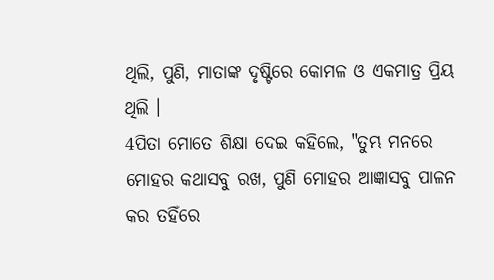ଥିଲି, ପୁଣି, ମାତାଙ୍କ ଦୃଷ୍ଟିରେ କୋମଳ ଓ ଏକମାତ୍ର ପ୍ରିୟ ଥିଲି ।
4ପିତା ମୋତେ ଶିକ୍ଷା ଦେଇ କହିଲେ, "ତୁମ୍ଭ ମନରେ ମୋହର କଥାସବୁ ରଖ, ପୁଣି ମୋହର ଆଜ୍ଞାସବୁ ପାଳନ କର ତହିଁରେ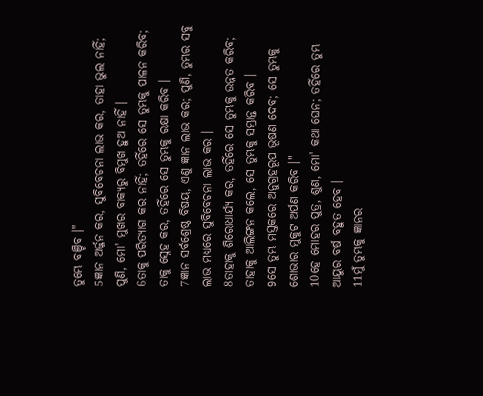ତୁମ୍ଭେ ବଞ୍ଚିବ ।"
5ଜ୍ଞାନ ଅର୍ଜ୍ଜନ କର, ସୁବିବେଚନା ଲାଭ କର, ତାହା ଭୁଲ ନାହିଁ; ପୁଣି, ମୋ' ମୁଖର ବାକ୍ୟରୁ ବିମୁଖ ହୁଅ ନାହିଁ ।
6ତାକୁ ପରିତ୍ୟାଗ କର ନାହିଁ; ତହିଁରେ ସେ ତୁମ୍ଭକୁ ପାଳନ କରିବ; ତାକୁ ସ୍ନେହ କର, ତହିଁରେ ସେ ତୁମ୍ଭକୁ ରକ୍ଷା କରିବ ।
7ଜ୍ଞାନ ସର୍ବଶ୍ରେଷ୍ଠ ବିଷୟ, ଏଣୁ ଜ୍ଞାନ ଲାଭ କର; ପୁଣି, ତୁମ୍ଭର ସବୁ ଲାଭ ମଧ୍ୟରେ ସୁବିବେଚନା ଲାଭ କର ।
8ତାହାକୁ ଶିରୋଧାର୍ଯ୍ୟ କର, ତହିଁରେ ସେ ତୁମ୍ଭକୁ ଉନ୍ନତ କରିବ; ତାହାକୁ ଆଲିଙ୍ଗନ କଲେ, ସେ ତୁମ୍ଭକୁ ସମ୍ଭ୍ରାନ୍ତ କରିବ ।
9ସେ ତୁମ୍ଭ ମସ୍ତକରେ ଅନୁଗ୍ରହରୂପ ଭୂଷଣ ଦେବ; ସେ ତୁମ୍ଭକୁ ଶୋଭାର ମୁକୁଟ ଅର୍ପଣ କରିବ ।"
10ହେ ମୋହର ପୁତ୍ର, ଶୁଣ, ମୋ' କଥା ଘେନ; ତହିଁରେ ତୁମ୍ଭ ଆୟୁର ବର୍ଷ ବହୁତ ହେବ ।
11ମୁଁ ତୁମ୍ଭକୁ ଜ୍ଞାନର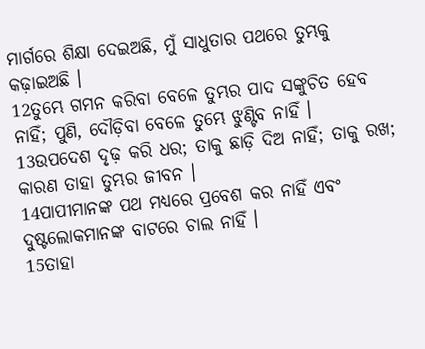ମାର୍ଗରେ ଶିକ୍ଷା ଦେଇଅଛି, ମୁଁ ସାଧୁତାର ପଥରେ ତୁମ୍ଭକୁ କଢ଼ାଇଅଛି ।
12ତୁମ୍ଭେ ଗମନ କରିବା ବେଳେ ତୁମ୍ଭର ପାଦ ସଙ୍କୁଚିତ ହେବ ନାହିଁ; ପୁଣି, ଦୌଡ଼ିବା ବେଳେ ତୁମ୍ଭେ ଝୁଣ୍ଟିବ ନାହିଁ ।
13ଉପଦେଶ ଦୃଢ଼ କରି ଧର; ତାକୁ ଛାଡ଼ି ଦିଅ ନାହିଁ; ତାକୁ ରଖ; କାରଣ ତାହା ତୁମ୍ଭର ଜୀବନ ।
14ପାପୀମାନଙ୍କ ପଥ ମଧ୍ୟରେ ପ୍ରବେଶ କର ନାହିଁ ଏବଂ ଦୁଷ୍ଟଲୋକମାନଙ୍କ ବାଟରେ ଚାଲ ନାହିଁ ।
15ତାହା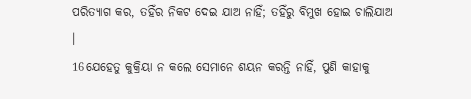ପରିତ୍ୟାଗ କର, ତହିଁର ନିକଟ ଦେଇ ଯାଅ ନାହିଁ; ତହିଁରୁ ବିମୁଖ ହୋଇ ଚାଲିଯାଅ ।
16ଯେହେତୁ କୁକ୍ରିୟା ନ କଲେ ସେମାନେ ଶୟନ କରନ୍ତି ନାହିଁ, ପୁଣି କାହାକୁ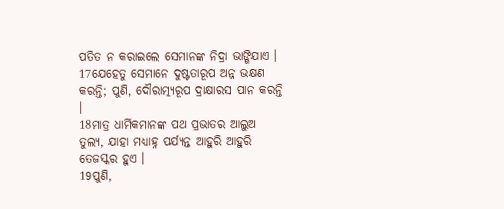ପତିତ ନ କରାଇଲେ ସେମାନଙ୍କ ନିଦ୍ରା ଭାଙ୍ଗିଯାଏ ।
17ଯେହେତୁ ସେମାନେ ଦୁଷ୍ଟତାରୂପ ଅନ୍ନ ଭକ୍ଷଣ କରନ୍ତି; ପୁଣି, ଦୌରାତ୍ମ୍ୟରୂପ ଦ୍ରାକ୍ଷାରସ ପାନ କରନ୍ତି ।
18ମାତ୍ର ଧାର୍ମିକମାନଙ୍କ ପଥ ପ୍ରଭାତର ଆଲୁଅ ତୁଲ୍ୟ, ଯାହା ମଧ୍ୟାହ୍ନ ପର୍ଯ୍ୟନ୍ତ ଆହୁରି ଆହୁରି ତେଜସ୍କର ହୁଏ ।
19ପୁଣି,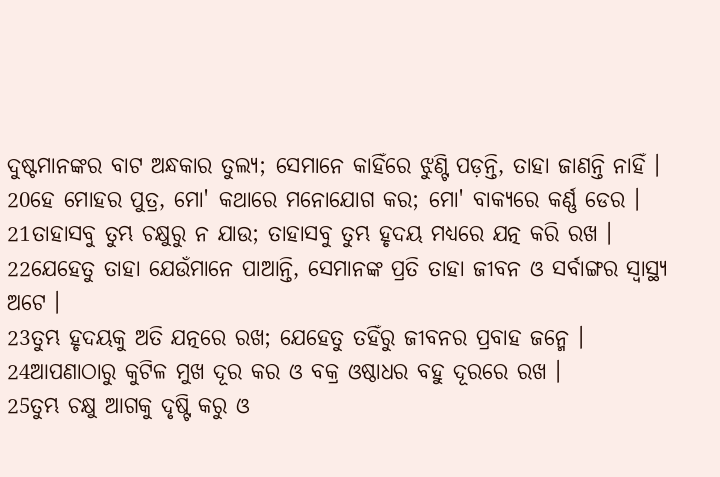ଦୁଷ୍ଟମାନଙ୍କର ବାଟ ଅନ୍ଧକାର ତୁଲ୍ୟ; ସେମାନେ କାହିଁରେ ଝୁଣ୍ଟି ପଡ଼ନ୍ତି, ତାହା ଜାଣନ୍ତି ନାହିଁ ।
20ହେ ମୋହର ପୁତ୍ର, ମୋ' କଥାରେ ମନୋଯୋଗ କର; ମୋ' ବାକ୍ୟରେ କର୍ଣ୍ଣ ଡେର ।
21ତାହାସବୁ ତୁମ୍ଭ ଚକ୍ଷୁରୁ ନ ଯାଉ; ତାହାସବୁ ତୁମ୍ଭ ହୃଦୟ ମଧ୍ୟରେ ଯତ୍ନ କରି ରଖ ।
22ଯେହେତୁ ତାହା ଯେଉଁମାନେ ପାଆନ୍ତି, ସେମାନଙ୍କ ପ୍ରତି ତାହା ଜୀବନ ଓ ସର୍ବାଙ୍ଗର ସ୍ୱାସ୍ଥ୍ୟ ଅଟେ ।
23ତୁମ୍ଭ ହୃଦୟକୁ ଅତି ଯତ୍ନରେ ରଖ; ଯେହେତୁ ତହିଁରୁ ଜୀବନର ପ୍ରବାହ ଜନ୍ମେ ।
24ଆପଣାଠାରୁ କୁଟିଳ ମୁଖ ଦୂର କର ଓ ବକ୍ର ଓଷ୍ଠାଧର ବହୁ ଦୂରରେ ରଖ ।
25ତୁମ୍ଭ ଚକ୍ଷୁ ଆଗକୁ ଦୃଷ୍ଟି କରୁ ଓ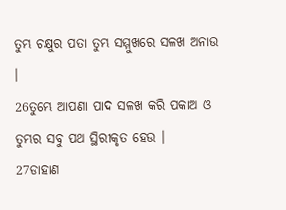ତୁମ୍ଭ ଚକ୍ଷୁର ପତା ତୁମ୍ଭ ସମ୍ମୁଖରେ ସଳଖ ଅନାଉ ।
26ତୁମ୍ଭେ ଆପଣା ପାଦ ସଳଖ କରି ପକାଅ ଓ ତୁମ୍ଭର ସବୁ ପଥ ସ୍ଥିରୀକୃତ ହେଉ ।
27ଡାହାଣ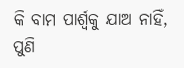କି ବାମ ପାର୍ଶ୍ୱକୁ ଯାଅ ନାହିଁ, ପୁଣି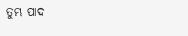ତୁମ୍ଭ ପାଦ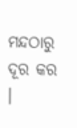ମନ୍ଦଠାରୁ ଦୂର କର ।